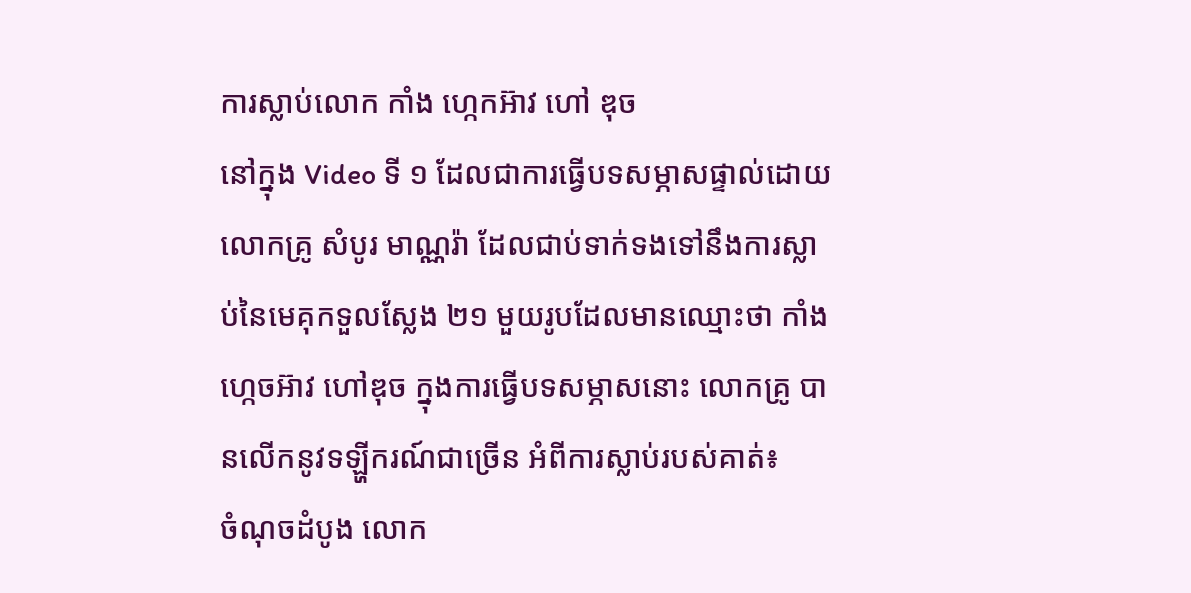ការស្លាប់លោក កាំង ហ្កេកអ៊ាវ ហៅ ឌុច
នៅក្នុង Video ទី ១ ដែលជាការធ្វើបទសម្ភាសផ្ទាល់ដោយលោកគ្រូ សំបូរ មាណ្ណរ៉ា ដែលជាប់ទាក់ទងទៅនឹងការស្លាប់នៃមេគុកទួលស្លែង ២១ មួយរូបដែលមានឈ្មោះថា កាំង ហ្កេចអ៊ាវ ហៅឌុច ក្នុងការធ្វើបទសម្ភាសនោះ លោកគ្រូ បានលើកនូវទឡ្ហីករណ៍ជាច្រើន អំពីការស្លាប់របស់គាត់៖
ចំណុចដំបូង លោក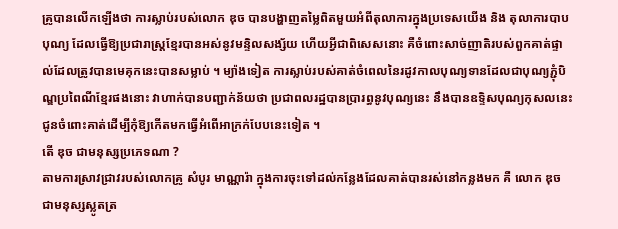គ្រូបានលើកឡើងថា ការស្លាប់របស់លោក ឌុច បានបង្ហាញតម្លៃពិតមួយអំពីតុលាការក្នុងប្រទេសយើង និង តុលាការបាបបុណ្យ ដែលធើ្វឱ្យប្រជារាស្ត្រខ្មែរបានអស់នូវមន្ទិលសង្ស័យ ហើយអ្វីជាពិសេសនោះ គឺចំពោះសាច់ញាតិរបស់ពួកគាត់ផ្ទាល់ដែលត្រូវបានមេគុកនេះបានសម្លាប់ ។ ម្យ៉ាងទៀត ការស្លាប់របស់គាត់ចំពេលនៃរដូវកាលបុណ្យទានដែលជាបុណ្យភ្ជុំបិណ្ឌប្រពៃណីខ្មែរផងនោះ វាហាក់បានបញ្ជាក់ន័យថា ប្រជាពលរដ្ឋបានប្រារព្ធនូវបុណ្យនេះ នឹងបានឧទ្ទិសបុណ្យកុសលនេះជូនចំពោះគាត់ដើម្បីកុំឱ្យកើតមកធ្វើអំពើអាក្រក់បែបនេះទៀត ។
តើ ឌុច ជាមនុស្សប្រភេទណា ?
តាមការស្រាវជ្រាវរបស់លោកគ្រូ សំបូរ មាណ្ណារ៉ា ក្នុងការចុះទៅដល់កន្លែងដែលគាត់បានរស់នៅកន្លងមក គឺ លោក ឌុច ជាមនុស្សស្លូតត្រ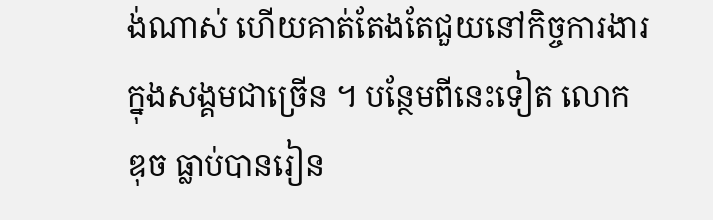ង់ណាស់ ហើយគាត់តែងតែជួយនៅកិច្ចការងារក្នុងសង្គមជាច្រើន ។ បន្ថែមពីនេះទៀត លោក ឌុច ធ្លាប់បានរៀន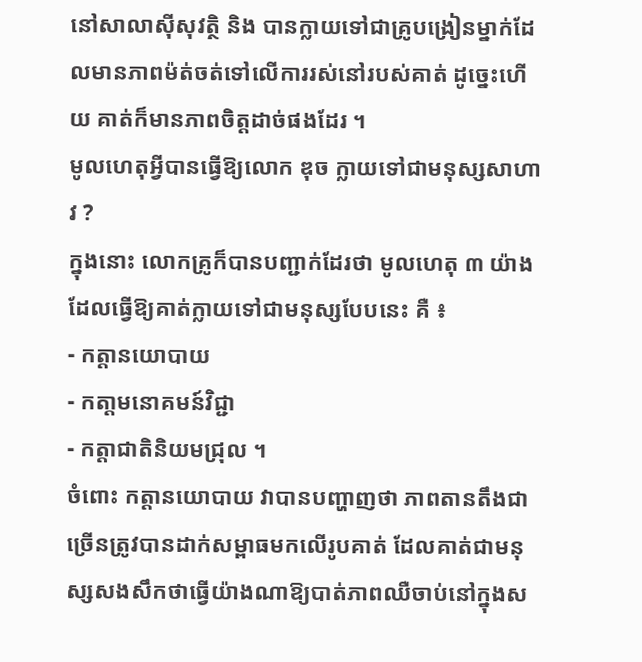នៅសាលាស៊ីសុវត្ថិ និង បានក្លាយទៅជាគ្រូបង្រៀនម្នាក់ដែលមានភាពម៉ត់ចត់ទៅលើការរស់នៅរបស់គាត់ ដូច្នេះហើយ គាត់ក៏មានភាពចិត្តដាច់ផងដែរ ។
មូលហេតុអ្វីបានធ្វើឱ្យលោក ឌុច ក្លាយទៅជាមនុស្សសាហាវ ?
ក្នុងនោះ លោកគ្រូក៏បានបញ្ជាក់ដែរថា មូលហេតុ ៣ យ៉ាងដែលធ្វើឱ្យគាត់ក្លាយទៅជាមនុស្សបែបនេះ គឺ ៖
- កត្តានយោបាយ
- កតា្តមនោគមន៍វិជ្ជា
- កត្តាជាតិនិយមជ្រុល ។
ចំពោះ កត្តានយោបាយ វាបានបញ្ហាញថា ភាពតានតឹងជាច្រើនត្រូវបានដាក់សម្ពាធមកលើរូបគាត់ ដែលគាត់ជាមនុស្សសងសឹកថាធ្វើយ៉ាងណាឱ្យបាត់ភាពឈឺចាប់នៅក្នុងស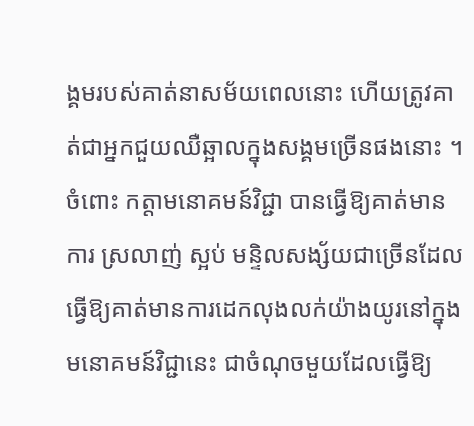ង្គមរបស់គាត់នាសម័យពេលនោះ ហើយត្រូវគាត់ជាអ្នកជួយឈឺឆ្អាលក្នុងសង្គមច្រើនផងនោះ ។
ចំពោះ កត្តាមនោគមន៍វិជ្ជា បានធ្វើឱ្យគាត់មានការ ស្រលាញ់ ស្អប់ មន្ទិលសង្ស័យជាច្រើនដែលធ្វើឱ្យគាត់មានការដេកលុងលក់យ៉ាងយូរនៅក្នុងមនោគមន៍វិជ្ជានេះ ជាចំណុចមួយដែលធ្វើឱ្យ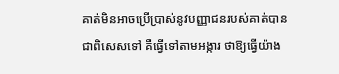គាត់មិនអាចប្រើប្រាស់នូវបញ្ញាជនរបស់គាត់បាន ជាពិសេសទៅ គឺធ្វើទៅតាមអង្ការ ថាឱ្យធ្វើយ៉ាង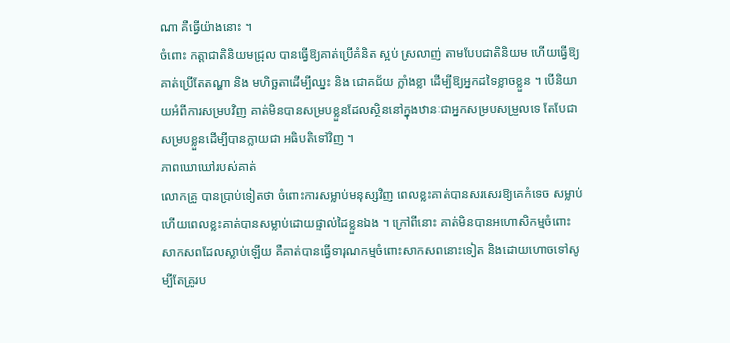ណា គឺធ្វើយ៉ាងនោះ ។
ចំពោះ កត្តាជាតិនិយមជ្រុល បានធ្វើឱ្យគាត់ប្រើគំនិត ស្អប់ ស្រលាញ់ តាមបែបជាតិនិយម ហើយធ្វើឱ្យគាត់ប្រើតែតណ្ហា និង មហិច្ឆតាដើម្បីឈ្នះ និង ជោគជ័យ ក្លាំងខ្លា ដើម្បីឱ្យអ្នកដទៃខ្លាចខ្លួន ។ បើនិយាយអំពីការសម្របវិញ គាត់មិនបានសម្របខ្លួនដែលស្ថិននៅក្នុងឋានៈជាអ្នកសម្របសម្រួលទេ តែបែជាសម្របខ្លួនដើម្បីបានក្លាយជា អធិបតិទៅវិញ ។
ភាពឃោឃៅរបស់គាត់
លោកគ្រូ បានប្រាប់ទៀតថា ចំពោះការសម្លាប់មនុស្សវិញ ពេលខ្លះគាត់បានសរសេរឱ្យគេកំទេច សម្លាប់ ហើយពេលខ្លះគាត់បានសម្លាប់ដោយផ្ទាល់ដៃខ្លួនឯង ។ ក្រៅពីនោះ គាត់មិនបានអហោសិកម្មចំពោះសាកសពដែលស្លាប់ឡើយ គឺគាត់បានធ្វើទារុណកម្មចំពោះសាកសពនោះទៀត និងដោយហោចទៅសូម្បីតែគ្រូរប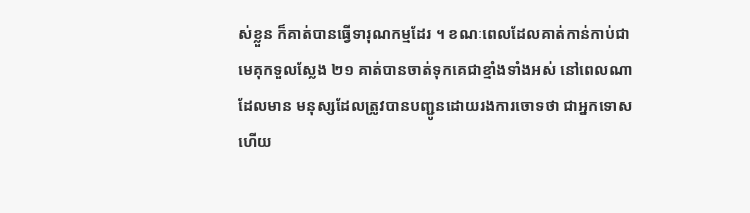ស់ខ្លួន ក៏គាត់បានធ្វើទារុណកម្មដែរ ។ ខណៈពេលដែលគាត់កាន់កាប់ជាមេគុកទួលស្លែង ២១ គាត់បានចាត់ទុកគេជាខ្មាំងទាំងអស់ នៅពេលណាដែលមាន មនុស្សដែលត្រូវបានបញ្ជូនដោយរងការចោទថា ជាអ្នកទោស ហើយ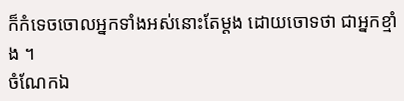ក៏កំទេចចោលអ្នកទាំងអស់នោះតែម្តង ដោយចោទថា ជាអ្នកខ្មាំង ។
ចំណែកឯ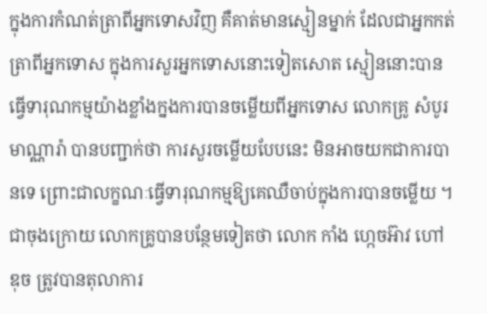ក្នុងការកំណត់ត្រាពីអ្នកទោសវិញ គឺគាត់មានស្មៀនម្នាក់ ដែលជាអ្នកកត់ត្រាពីអ្នកទោស ក្នុងការសួរអ្នកទោសនោះទៀតសោត ស្មៀននោះបានធ្វើទារុណកម្មយ៉ាងខ្លាំងក្នងការបានចម្លើយពីអ្នកទោស លោកគ្រូ សំបូរ មាណ្ណារ៉ា បានបញ្ជាក់ថា ការសួរចម្លើយបែបនេះ មិនអាចយកជាការបានទេ ព្រោះជាលក្ខណៈធ្វើទារុណកម្មឱ្យគេឈឺចាប់ក្នុងការបានចម្លើយ ។
ជាចុងក្រោយ លោកគ្រូបានបន្ថែមទៀតថា លោក កាំង ហ្កេចអ៊ាវ ហៅឌុច ត្រូវបានតុលាការ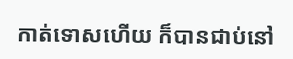កាត់ទោសហើយ ក៏បានជាប់នៅ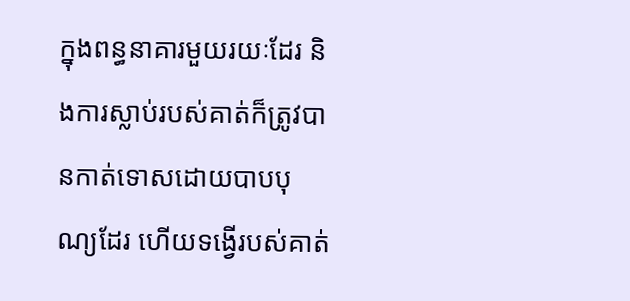ក្នុងពន្ធនាគារមួយរយៈដែរ និងការស្លាប់របស់គាត់ក៏ត្រូវបានកាត់ទោសដោយបាបបុណ្យដែរ ហើយទង្វើរបស់គាត់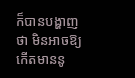ក៏បានបង្ហាញថា មិនអាចឱ្យកើតមាននូ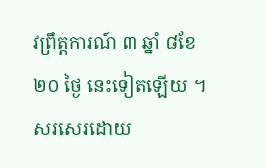វព្រឹត្តការណ៍ ៣ ឆ្នាំ ៨ខែ ២០ ថ្ងៃ នេះទៀតឡើយ ។
សរសេរដោយ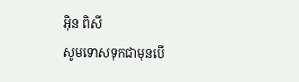អ៊ិន ពិសី
សូមទោសទុកជាមុនបើ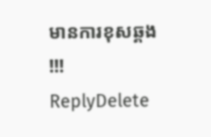មានការខុសឆ្គង !!!
ReplyDelete